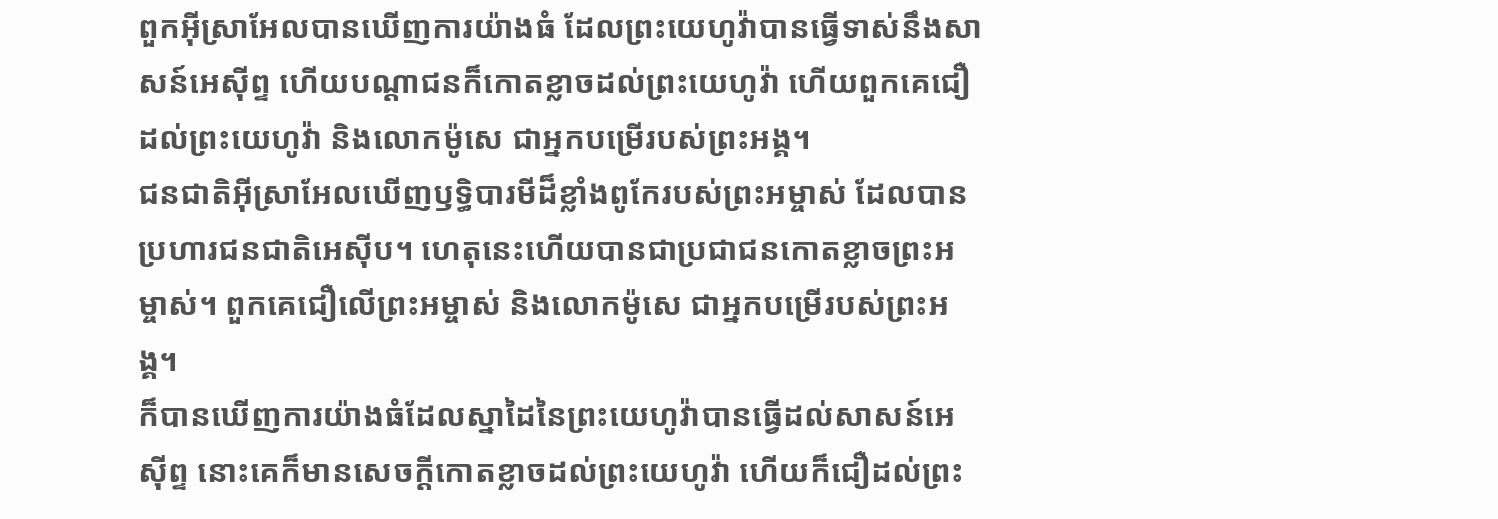ពួកអ៊ីស្រាអែលបានឃើញការយ៉ាងធំ ដែលព្រះយេហូវ៉ាបានធ្វើទាស់នឹងសាសន៍អេស៊ីព្ទ ហើយបណ្ដាជនក៏កោតខ្លាចដល់ព្រះយេហូវ៉ា ហើយពួកគេជឿដល់ព្រះយេហូវ៉ា និងលោកម៉ូសេ ជាអ្នកបម្រើរបស់ព្រះអង្គ។
ជនជាតិអ៊ីស្រាអែលឃើញឫទ្ធិបារមីដ៏ខ្លាំងពូកែរបស់ព្រះអម្ចាស់ ដែលបានប្រហារជនជាតិអេស៊ីប។ ហេតុនេះហើយបានជាប្រជាជនកោតខ្លាចព្រះអម្ចាស់។ ពួកគេជឿលើព្រះអម្ចាស់ និងលោកម៉ូសេ ជាអ្នកបម្រើរបស់ព្រះអង្គ។
ក៏បានឃើញការយ៉ាងធំដែលស្នាដៃនៃព្រះយេហូវ៉ាបានធ្វើដល់សាសន៍អេស៊ីព្ទ នោះគេក៏មានសេចក្ដីកោតខ្លាចដល់ព្រះយេហូវ៉ា ហើយក៏ជឿដល់ព្រះ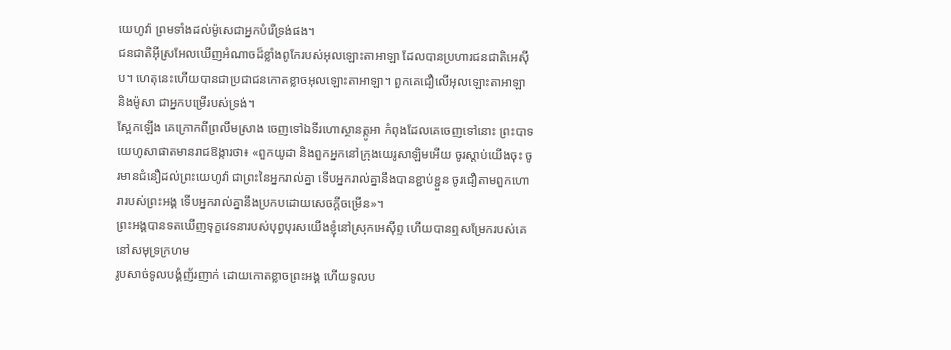យេហូវ៉ា ព្រមទាំងដល់ម៉ូសេជាអ្នកបំរើទ្រង់ផង។
ជនជាតិអ៊ីស្រអែលឃើញអំណាចដ៏ខ្លាំងពូកែរបស់អុលឡោះតាអាឡា ដែលបានប្រហារជនជាតិអេស៊ីប។ ហេតុនេះហើយបានជាប្រជាជនកោតខ្លាចអុលឡោះតាអាឡា។ ពួកគេជឿលើអុលឡោះតាអាឡា និងម៉ូសា ជាអ្នកបម្រើរបស់ទ្រង់។
ស្អែកឡើង គេក្រោកពីព្រលឹមស្រាង ចេញទៅឯទីរហោស្ថានត្កូអា កំពុងដែលគេចេញទៅនោះ ព្រះបាទយេហូសាផាតមានរាជឱង្ការថា៖ «ពួកយូដា និងពួកអ្នកនៅក្រុងយេរូសាឡិមអើយ ចូរស្តាប់យើងចុះ ចូរមានជំនឿដល់ព្រះយេហូវ៉ា ជាព្រះនៃអ្នករាល់គ្នា ទើបអ្នករាល់គ្នានឹងបានខ្ជាប់ខ្ជួន ចូរជឿតាមពួកហោរារបស់ព្រះអង្គ ទើបអ្នករាល់គ្នានឹងប្រកបដោយសេចក្ដីចម្រើន»។
ព្រះអង្គបានទតឃើញទុក្ខវេទនារបស់បុព្វបុរសយើងខ្ញុំនៅស្រុកអេស៊ីព្ទ ហើយបានឮសម្រែករបស់គេនៅសមុទ្រក្រហម
រូបសាច់ទូលបង្គំញ័រញាក់ ដោយកោតខ្លាចព្រះអង្គ ហើយទូលប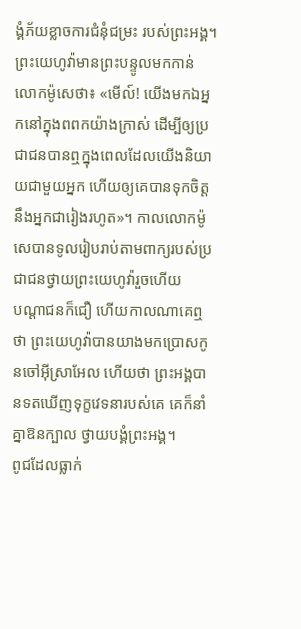ង្គំភ័យខ្លាចការជំនុំជម្រះ របស់ព្រះអង្គ។
ព្រះយេហូវ៉ាមានព្រះបន្ទូលមកកាន់លោកម៉ូសេថា៖ «មើល៍! យើងមកឯអ្នកនៅក្នុងពពកយ៉ាងក្រាស់ ដើម្បីឲ្យប្រជាជនបានឮក្នុងពេលដែលយើងនិយាយជាមួយអ្នក ហើយឲ្យគេបានទុកចិត្តនឹងអ្នកជារៀងរហូត»។ កាលលោកម៉ូសេបានទូលរៀបរាប់តាមពាក្យរបស់ប្រជាជនថ្វាយព្រះយេហូវ៉ារួចហើយ
បណ្ដាជនក៏ជឿ ហើយកាលណាគេឮថា ព្រះយេហូវ៉ាបានយាងមកប្រោសកូនចៅអ៊ីស្រាអែល ហើយថា ព្រះអង្គបានទតឃើញទុក្ខវេទនារបស់គេ គេក៏នាំគ្នាឱនក្បាល ថ្វាយបង្គំព្រះអង្គ។
ពូជដែលធ្លាក់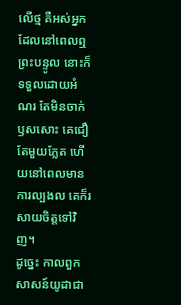លើថ្ម គឺអស់អ្នកដែលនៅពេលឮព្រះបន្ទូល នោះក៏ទទួលដោយអំណរ តែមិនចាក់ឫសសោះ គេជឿតែមួយភ្លែត ហើយនៅពេលមានការល្បងល គេក៏រសាយចិត្តទៅវិញ។
ដូច្នេះ កាលពួកសាសន៍យូដាជា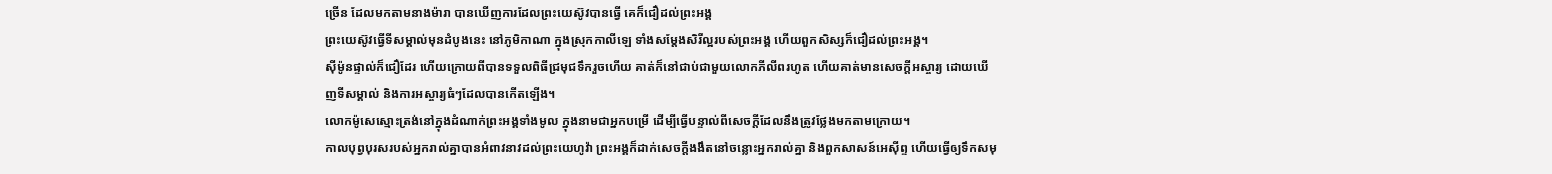ច្រើន ដែលមកតាមនាងម៉ារា បានឃើញការដែលព្រះយេស៊ូវបានធ្វើ គេក៏ជឿដល់ព្រះអង្គ
ព្រះយេស៊ូវធ្វើទីសម្គាល់មុនដំបូងនេះ នៅភូមិកាណា ក្នុងស្រុកកាលីឡេ ទាំងសម្តែងសិរីល្អរបស់ព្រះអង្គ ហើយពួកសិស្សក៏ជឿដល់ព្រះអង្គ។
ស៊ីម៉ូនផ្ទាល់ក៏ជឿដែរ ហើយក្រោយពីបានទទួលពិធីជ្រមុជទឹករួចហើយ គាត់ក៏នៅជាប់ជាមួយលោកភីលីពរហូត ហើយគាត់មានសេចក្ដីអស្ចារ្យ ដោយឃើញទីសម្គាល់ និងការអស្ចារ្យធំៗដែលបានកើតឡើង។
លោកម៉ូសេស្មោះត្រង់នៅក្នុងដំណាក់ព្រះអង្គទាំងមូល ក្នុងនាមជាអ្នកបម្រើ ដើម្បីធ្វើបន្ទាល់ពីសេចក្តីដែលនឹងត្រូវថ្លែងមកតាមក្រោយ។
កាលបុព្វបុរសរបស់អ្នករាល់គ្នាបានអំពាវនាវដល់ព្រះយេហូវ៉ា ព្រះអង្គក៏ដាក់សេចក្ដីងងឹតនៅចន្លោះអ្នករាល់គ្នា និងពួកសាសន៍អេស៊ីព្ទ ហើយធ្វើឲ្យទឹកសមុ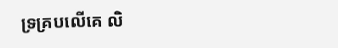ទ្រគ្របលើគេ លិ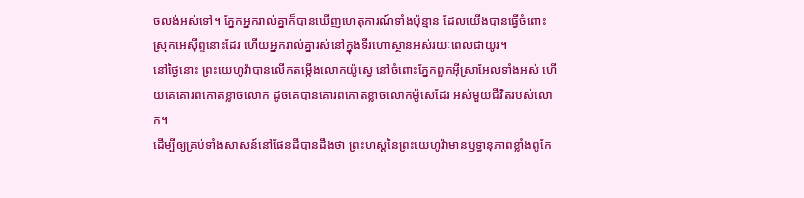ចលង់អស់ទៅ។ ភ្នែកអ្នករាល់គ្នាក៏បានឃើញហេតុការណ៍ទាំងប៉ុន្មាន ដែលយើងបានធ្វើចំពោះស្រុកអេស៊ីព្ទនោះដែរ ហើយអ្នករាល់គ្នារស់នៅក្នុងទីរហោស្ថានអស់រយៈពេលជាយូរ។
នៅថ្ងៃនោះ ព្រះយេហូវ៉ាបានលើកតម្កើងលោកយ៉ូស្វេ នៅចំពោះភ្នែកពួកអ៊ីស្រាអែលទាំងអស់ ហើយគេគោរពកោតខ្លាចលោក ដូចគេបានគោរពកោតខ្លាចលោកម៉ូសេដែរ អស់មួយជីវិតរបស់លោក។
ដើម្បីឲ្យគ្រប់ទាំងសាសន៍នៅផែនដីបានដឹងថា ព្រះហស្តនៃព្រះយេហូវ៉ាមានឫទ្ធានុភាពខ្លាំងពូកែ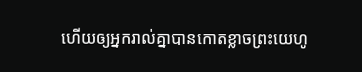ហើយឲ្យអ្នករាល់គ្នាបានកោតខ្លាចព្រះយេហូ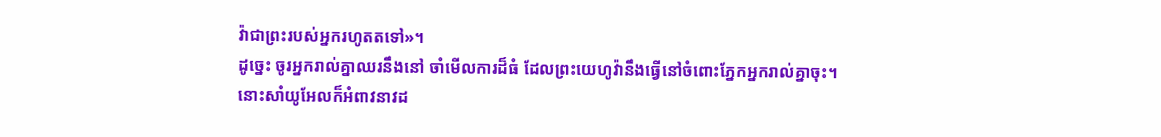វ៉ាជាព្រះរបស់អ្នករហូតតទៅ»។
ដូច្នេះ ចូរអ្នករាល់គ្នាឈរនឹងនៅ ចាំមើលការដ៏ធំ ដែលព្រះយេហូវ៉ានឹងធ្វើនៅចំពោះភ្នែកអ្នករាល់គ្នាចុះ។
នោះសាំយូអែលក៏អំពាវនាវដ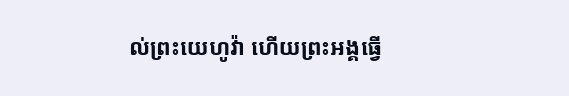ល់ព្រះយេហូវ៉ា ហើយព្រះអង្គធ្វើ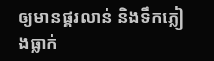ឲ្យមានផ្គរលាន់ និងទឹកភ្លៀងធ្លាក់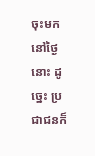ចុះមកនៅថ្ងៃនោះ ដូច្នេះ ប្រជាជនក៏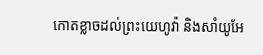កោតខ្លាចដល់ព្រះយេហូវ៉ា និងសាំយូអែ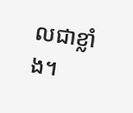លជាខ្លាំង។